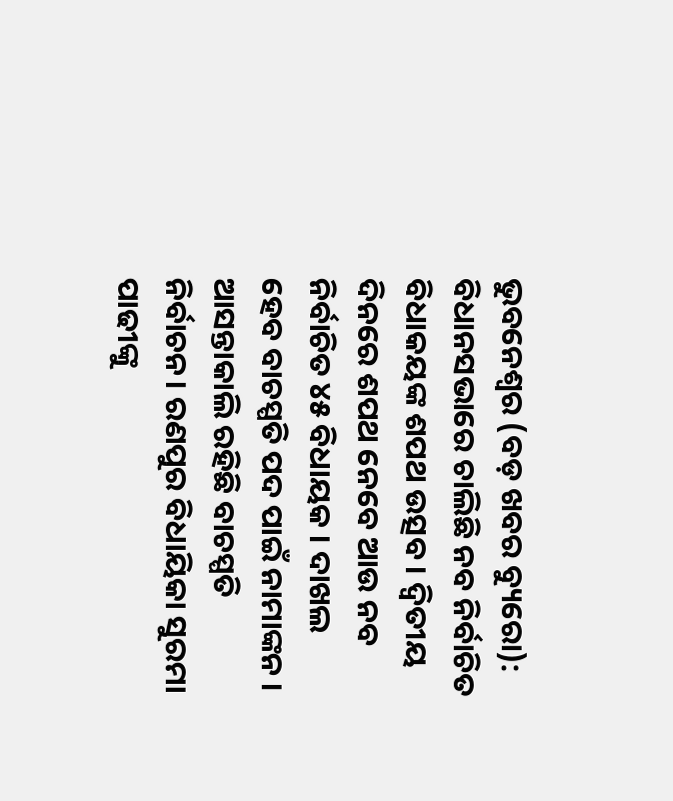ଭୁବନେଶ୍ୱର (ବଡ଼ ଖବର ବ୍ୟୁରୋ): ବିଧାନସଭାରେ ଚାଲିଛି ନବ ନିର୍ବାଚିତ ବିଧାକୟଙ୍କ ଶପଥ ଉତ୍ସବ । ଦ୍ୱିତୀୟ ଦିନରେ ଶପଥ ନେବେ ଆଉ ନବ ନିର୍ବାଚିତ ୪୫ ବିଧାୟକ । ଦାଖଲ ହେବ ବାଚସ୍ପତି ପଦ ପାଇଁ ନାମାଙ୍କନ । ଆସନ୍ତାକାଲି ରହିଛି ବାଚସ୍ପତି ନିର୍ବାଚନ। ରଣପୁର ବିଧାୟିକା ସୁରମା ପାଢୀଙ୍କୁ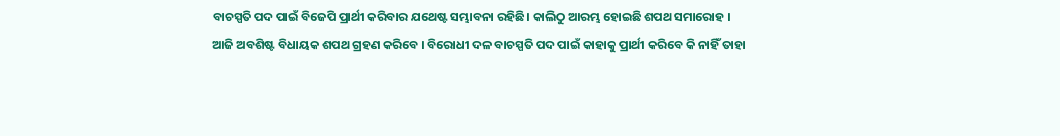ବାଚସ୍ପତି ପଦ ପାଇଁ ବିଜେପି ପ୍ରାର୍ଥୀ କରିବାର ଯଥେଷ୍ଟ ସମ୍ଭାବନା ରହିଛି। କାଲିଠୁ ଆରମ୍ଭ ହୋଇଛି ଶପଥ ସମାରୋହ ।
ଆଜି ଅବଶିଷ୍ଟ ବିଧାୟକ ଶପଥ ଗ୍ରହଣ କରିବେ । ବିରୋଧୀ ଦଳ ବାଚସ୍ପତି ପଦ ପାଇଁ କାହାକୁ ପ୍ରାର୍ଥୀ କରିବେ କି ନାହିଁ ତାହା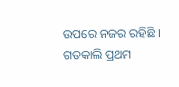ଉପରେ ନଜର ରହିଛି । ଗତକାଲି ପ୍ରଥମ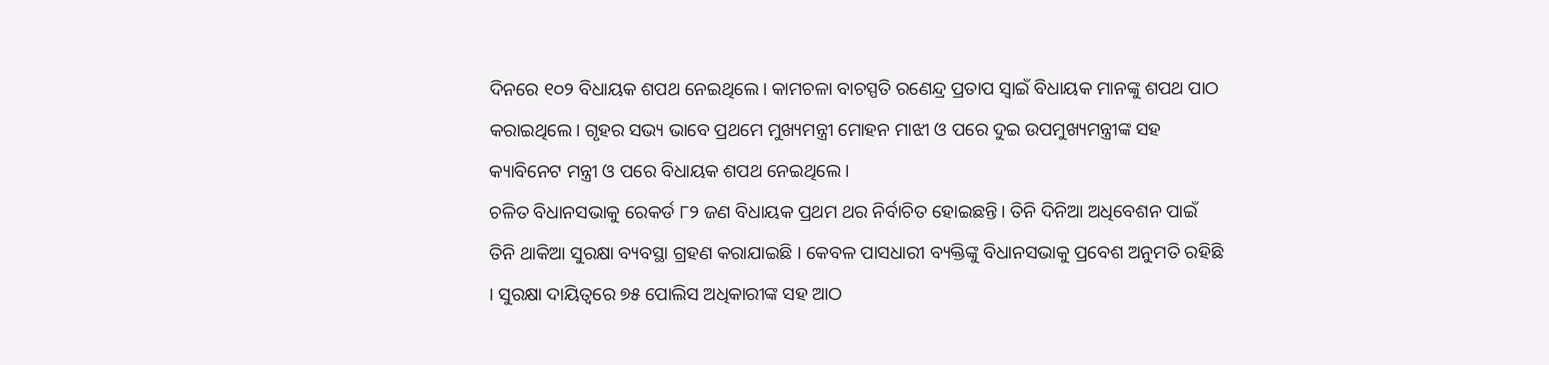ଦିନରେ ୧୦୨ ବିଧାୟକ ଶପଥ ନେଇଥିଲେ। କାମଚଳା ବାଚସ୍ପତି ରଣେନ୍ଦ୍ର ପ୍ରତାପ ସ୍ବାଇଁ ବିଧାୟକ ମାନଙ୍କୁ ଶପଥ ପାଠ କରାଇଥିଲେ। ଗୃହର ସଭ୍ୟ ଭାବେ ପ୍ରଥମେ ମୁଖ୍ୟମନ୍ତ୍ରୀ ମୋହନ ମାଝୀ ଓ ପରେ ଦୁଇ ଉପମୁଖ୍ୟମନ୍ତ୍ରୀଙ୍କ ସହ କ୍ୟାବିନେଟ ମନ୍ତ୍ରୀ ଓ ପରେ ବିଧାୟକ ଶପଥ ନେଇଥିଲେ।
ଚଳିତ ବିଧାନସଭାକୁ ରେକର୍ଡ ୮୨ ଜଣ ବିଧାୟକ ପ୍ରଥମ ଥର ନିର୍ବାଚିତ ହୋଇଛନ୍ତି। ତିନି ଦିନିଆ ଅଧିବେଶନ ପାଇଁ ତିନି ଥାକିଆ ସୁରକ୍ଷା ବ୍ୟବସ୍ଥା ଗ୍ରହଣ କରାଯାଇଛି । କେବଳ ପାସଧାରୀ ବ୍ୟକ୍ତିଙ୍କୁ ବିଧାନସଭାକୁ ପ୍ରବେଶ ଅନୁମତି ରହିଛି । ସୁରକ୍ଷା ଦାୟିତ୍ୱରେ ୭୫ ପୋଲିସ ଅଧିକାରୀଙ୍କ ସହ ଆଠ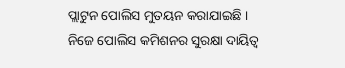ପ୍ଲାଟୁନ ପୋଲିସ ମୁତୟନ କରାଯାଇଛି । ନିଜେ ପୋଲିସ କମିଶନର ସୁରକ୍ଷା ଦାୟିତ୍ୱ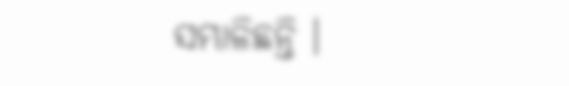ସମ୍ଭାଳିଛନ୍ତି ।